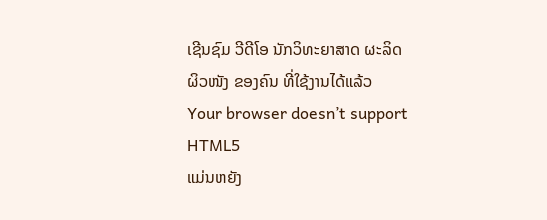ເຊີນຊົມ ວີດີໂອ ນັກວິທະຍາສາດ ຜະລິດຜິວໜັງ ຂອງຄົນ ທີ່ໃຊ້ງານໄດ້ແລ້ວ
Your browser doesn’t support HTML5
ແມ່ນຫຍັງ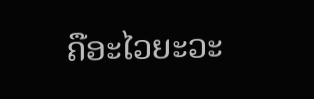ຄືອະໄວຍະວະ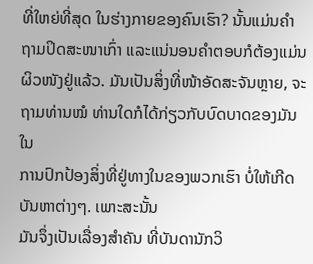ທີ່ໃຫຍ່ທີ່ສຸດ ໃນຮ່າງກາຍຂອງຄົນເຮົາ? ນັ້ນແມ່ນຄໍາ
ຖາມປິດສະໜາເກົ່າ ແລະແນ່ນອນຄໍາຕອບກໍຕ້ອງແມ່ນຜິວໜັງຢູ່ແລ້ວ. ມັນເປັນສິ່ງທີ່ໜ້າອັດສະຈັນຫຼາຍ, ຈະຖາມທ່ານໝໍ ທ່ານໃດກໍໄດ້ກ່ຽວກັບບົດບາດຂອງມັນໃນ
ການປົກປ້ອງສິ່ງທີ່ຢູ່ທາງໃນຂອງພວກເຮົາ ບໍ່ໃຫ້ເກີດບັນຫາຕ່າງໆ. ເພາະສະນັ້ນ
ມັນຈຶ່ງເປັນເລື່ອງສໍາຄັນ ທີ່ບັນດານັກວິ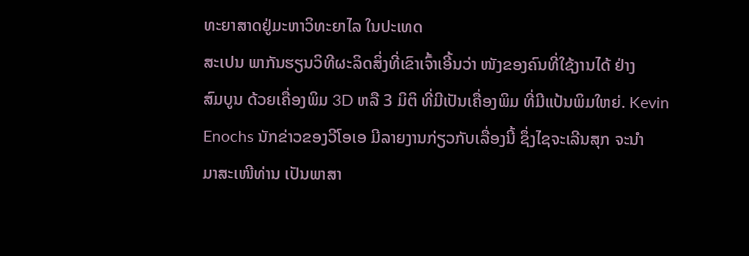ທະຍາສາດຢູ່ມະຫາວິທະຍາໄລ ໃນປະເທດ
ສະເປນ ພາກັນຮຽນວິທີຜະລິດສິ່ງທີ່ເຂົາເຈົ້າເອີ້ນວ່າ ໜັງຂອງຄົນທີ່ໃຊ້ງານໄດ້ ຢ່າງ
ສົມບູນ ດ້ວຍເຄື່ອງພິມ 3D ຫລື 3 ມິຕິ ທີ່ມີເປັນເຄື່ອງພິມ ທີ່ມີແປ້ນພິມໃຫຍ່. Kevin
Enochs ນັກຂ່າວຂອງວີໂອເອ ມີລາຍງານກ່ຽວກັບເລື່ອງນີ້ ຊຶ່ງໄຊຈະເລີນສຸກ ຈະນໍາ
ມາສະເໜີທ່ານ ເປັນພາສາ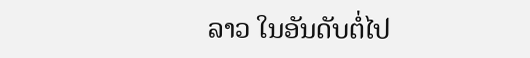ລາວ ໃນອັນດັບຕໍ່ໄປ